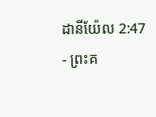ដានីយ៉ែល 2:47 - ព្រះគ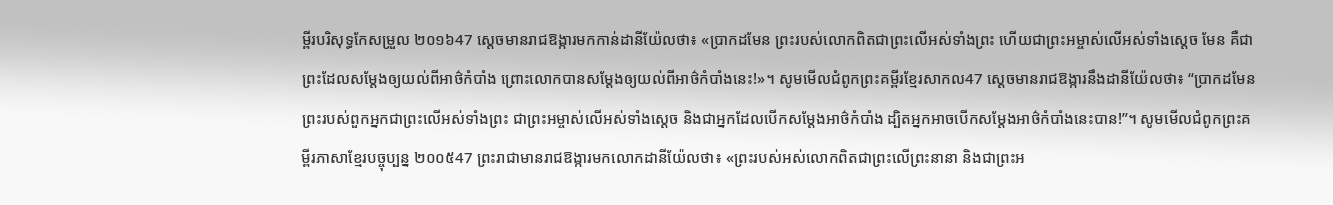ម្ពីរបរិសុទ្ធកែសម្រួល ២០១៦47 ស្ដេចមានរាជឱង្ការមកកាន់ដានីយ៉ែលថា៖ «ប្រាកដមែន ព្រះរបស់លោកពិតជាព្រះលើអស់ទាំងព្រះ ហើយជាព្រះអម្ចាស់លើអស់ទាំងស្តេច មែន គឺជាព្រះដែលសម្ដែងឲ្យយល់ពីអាថ៌កំបាំង ព្រោះលោកបានសម្ដែងឲ្យយល់ពីអាថ៌កំបាំងនេះ!»។ សូមមើលជំពូកព្រះគម្ពីរខ្មែរសាកល47 ស្ដេចមានរាជឱង្ការនឹងដានីយ៉ែលថា៖ “ប្រាកដមែន ព្រះរបស់ពួកអ្នកជាព្រះលើអស់ទាំងព្រះ ជាព្រះអម្ចាស់លើអស់ទាំងស្ដេច និងជាអ្នកដែលបើកសម្ដែងអាថ៌កំបាំង ដ្បិតអ្នកអាចបើកសម្ដែងអាថ៌កំបាំងនេះបាន!”។ សូមមើលជំពូកព្រះគម្ពីរភាសាខ្មែរបច្ចុប្បន្ន ២០០៥47 ព្រះរាជាមានរាជឱង្ការមកលោកដានីយ៉ែលថា៖ «ព្រះរបស់អស់លោកពិតជាព្រះលើព្រះនានា និងជាព្រះអ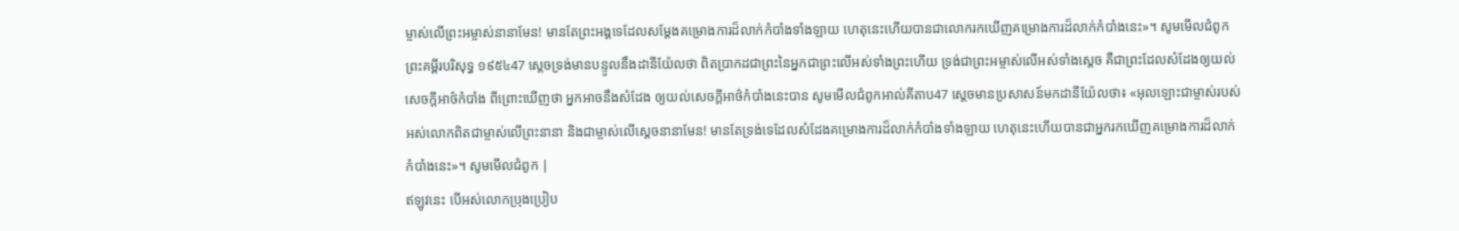ម្ចាស់លើព្រះអម្ចាស់នានាមែន! មានតែព្រះអង្គទេដែលសម្តែងគម្រោងការដ៏លាក់កំបាំងទាំងឡាយ ហេតុនេះហើយបានជាលោករកឃើញគម្រោងការដ៏លាក់កំបាំងនេះ»។ សូមមើលជំពូកព្រះគម្ពីរបរិសុទ្ធ ១៩៥៤47 ស្តេចទ្រង់មានបន្ទូលនឹងដានីយ៉ែលថា ពិតប្រាកដជាព្រះនៃអ្នកជាព្រះលើអស់ទាំងព្រះហើយ ទ្រង់ជាព្រះអម្ចាស់លើអស់ទាំងស្តេច គឺជាព្រះដែលសំដែងឲ្យយល់សេចក្ដីអាថ៌កំបាំង ពីព្រោះឃើញថា អ្នកអាចនឹងសំដែង ឲ្យយល់សេចក្ដីអាថ៌កំបាំងនេះបាន សូមមើលជំពូកអាល់គីតាប47 ស្តេចមានប្រសាសន៍មកដានីយ៉ែលថា៖ «អុលឡោះជាម្ចាស់របស់អស់លោកពិតជាម្ចាស់លើព្រះនានា និងជាម្ចាស់លើស្តេចនានាមែន! មានតែទ្រង់ទេដែលសំដែងគម្រោងការដ៏លាក់កំបាំងទាំងឡាយ ហេតុនេះហើយបានជាអ្នករកឃើញគម្រោងការដ៏លាក់កំបាំងនេះ»។ សូមមើលជំពូក |
ឥឡូវនេះ បើអស់លោកប្រុងប្រៀប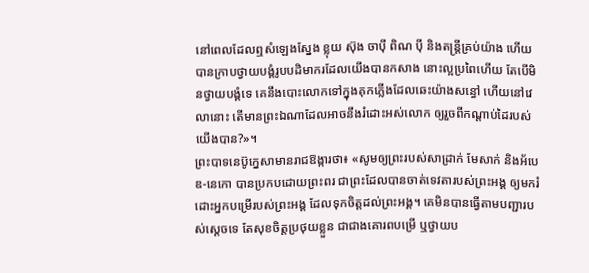នៅពេលដែលឮសំឡេងស្នែង ខ្លុយ ស៊ុង ចាប៉ី ពិណ ប៉ី និងតន្ត្រីគ្រប់យ៉ាង ហើយបានក្រាបថ្វាយបង្គំរូបបដិមាករដែលយើងបានកសាង នោះល្អប្រពៃហើយ តែបើមិនថ្វាយបង្គំទេ គេនឹងបោះលោកទៅក្នុងគុកភ្លើងដែលឆេះយ៉ាងសន្ធៅ ហើយនៅវេលានោះ តើមានព្រះឯណាដែលអាចនឹងរំដោះអស់លោក ឲ្យរួចពីកណ្ដាប់ដៃរបស់យើងបាន?»។
ព្រះបាទនេប៊ូក្នេសាមានរាជឱង្ការថា៖ «សូមឲ្យព្រះរបស់សាដ្រាក់ មែសាក់ និងអ័បេឌ-នេកោ បានប្រកបដោយព្រះពរ ជាព្រះដែលបានចាត់ទេវតារបស់ព្រះអង្គ ឲ្យមករំដោះអ្នកបម្រើរបស់ព្រះអង្គ ដែលទុកចិត្តដល់ព្រះអង្គ។ គេមិនបានធ្វើតាមបញ្ជារបស់ស្តេចទេ តែសុខចិត្តប្រថុយខ្លួន ជាជាងគោរពបម្រើ ឬថ្វាយប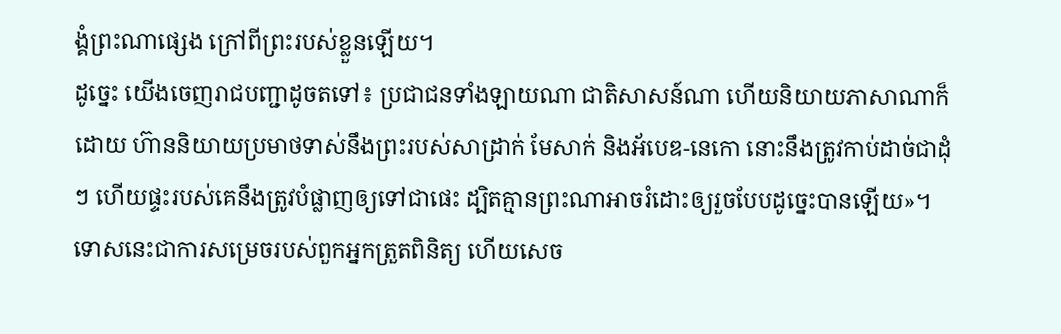ង្គំព្រះណាផ្សេង ក្រៅពីព្រះរបស់ខ្លួនឡើយ។
ដូច្នេះ យើងចេញរាជបញ្ជាដូចតទៅ៖ ប្រជាជនទាំងឡាយណា ជាតិសាសន៍ណា ហើយនិយាយភាសាណាក៏ដោយ ហ៊ាននិយាយប្រមាថទាស់នឹងព្រះរបស់សាដ្រាក់ មែសាក់ និងអ័បេឌ-នេកោ នោះនឹងត្រូវកាប់ដាច់ជាដុំៗ ហើយផ្ទះរបស់គេនឹងត្រូវបំផ្លាញឲ្យទៅជាផេះ ដ្បិតគ្មានព្រះណាអាចរំដោះឲ្យរួចបែបដូច្នេះបានឡើយ»។
ទោសនេះជាការសម្រេចរបស់ពួកអ្នកត្រួតពិនិត្យ ហើយសេច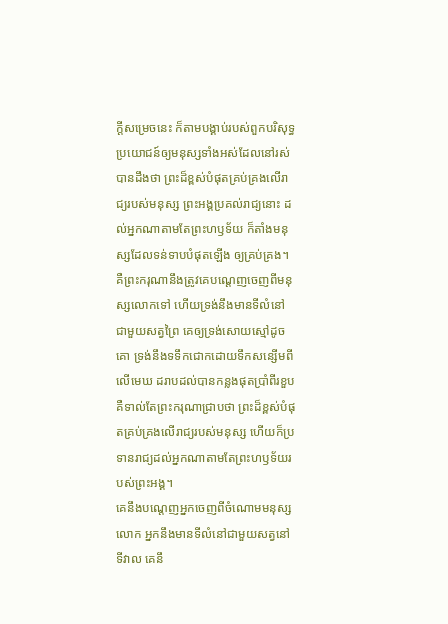ក្ដីសម្រេចនេះ ក៏តាមបង្គាប់របស់ពួកបរិសុទ្ធ ប្រយោជន៍ឲ្យមនុស្សទាំងអស់ដែលនៅរស់បានដឹងថា ព្រះដ៏ខ្ពស់បំផុតគ្រប់គ្រងលើរាជ្យរបស់មនុស្ស ព្រះអង្គប្រគល់រាជ្យនោះ ដល់អ្នកណាតាមតែព្រះហឫទ័យ ក៏តាំងមនុស្សដែលទន់ទាបបំផុតឡើង ឲ្យគ្រប់គ្រង។
គឺព្រះករុណានឹងត្រូវគេបណ្តេញចេញពីមនុស្សលោកទៅ ហើយទ្រង់នឹងមានទីលំនៅជាមួយសត្វព្រៃ គេឲ្យទ្រង់សោយស្មៅដូចគោ ទ្រង់នឹងទទឹកជោកដោយទឹកសន្សើមពីលើមេឃ ដរាបដល់បានកន្លងផុតប្រាំពីរខួប គឺទាល់តែព្រះករុណាជ្រាបថា ព្រះដ៏ខ្ពស់បំផុតគ្រប់គ្រងលើរាជ្យរបស់មនុស្ស ហើយក៏ប្រទានរាជ្យដល់អ្នកណាតាមតែព្រះហឫទ័យរបស់ព្រះអង្គ។
គេនឹងបណ្តេញអ្នកចេញពីចំណោមមនុស្សលោក អ្នកនឹងមានទីលំនៅជាមួយសត្វនៅទីវាល គេនឹ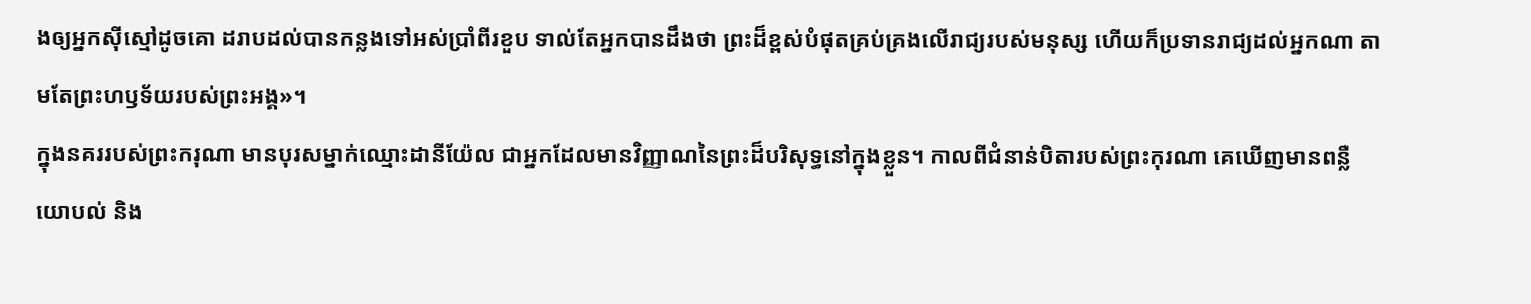ងឲ្យអ្នកស៊ីស្មៅដូចគោ ដរាបដល់បានកន្លងទៅអស់ប្រាំពីរខួប ទាល់តែអ្នកបានដឹងថា ព្រះដ៏ខ្ពស់បំផុតគ្រប់គ្រងលើរាជ្យរបស់មនុស្ស ហើយក៏ប្រទានរាជ្យដល់អ្នកណា តាមតែព្រះហឫទ័យរបស់ព្រះអង្គ»។
ក្នុងនគររបស់ព្រះករុណា មានបុរសម្នាក់ឈ្មោះដានីយ៉ែល ជាអ្នកដែលមានវិញ្ញាណនៃព្រះដ៏បរិសុទ្ធនៅក្នុងខ្លួន។ កាលពីជំនាន់បិតារបស់ព្រះកុរណា គេឃើញមានពន្លឺ យោបល់ និង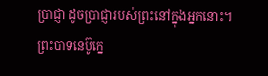ប្រាជ្ញា ដូចប្រាជ្ញារបស់ព្រះនៅក្នុងអ្នកនោះ។ ព្រះបាទនេប៊ូក្នេ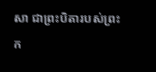សា ជាព្រះបិតារបស់ព្រះក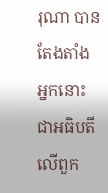រុណា បានតែងតាំងអ្នកនោះជាអធិបតីលើពួក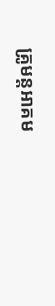គ្រូមន្តអាគម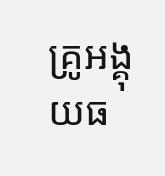គ្រូអង្គុយធ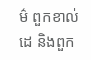ម៌ ពួកខាល់ដេ និងពួក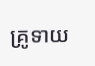គ្រូទាយ